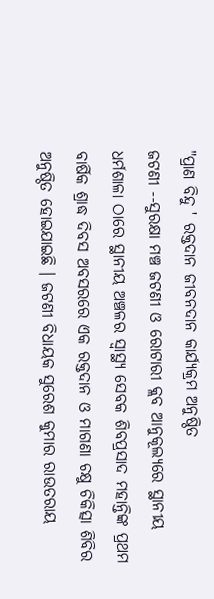"ପ୍ରାଣ ବିନ୍ଦୁ ' ରକ୍ତଦାନ ଜୀବନଦାନ କାର୍ଯ୍ୟକ୍ରମ ଅନୁଷ୍ଠିତ
ଜଟଣୀ --ସୁରକ୍ଷା ମଞ୍ଚ ଜଟଣୀ ଓ ରୋଟାରୀ କ୍ଲବ ଆନୁକୂଲ୍ୟରେ ସ୍ଥାନୀୟ ଧର୍ମଶାଳା ଠାରେ ସ୍ଥାନୀୟ ଅଞ୍ଚଳର ସ୍ୱାସ୍ଥ୍ୟ ସେବକ ଶିବପ୍ରସାଦ ମହାନ୍ତିଙ୍କ ପ୍ରଥମ ବାର୍ଷିକ ଶ୍ରାଦ୍ଧ ଦିବସ ଅବସରରେ ଏକ ରକ୍ତଦାନ ଓ ମାଗଣା ଚକ୍ଷୁ ଚିକିତ୍ସା ଶିବିର ଅନୁଷ୍ଠିତ ହୋଇଯାଇଛି । ଜଟଣୀ ବିଧାୟକ ସୁରେଶ କୁମାର ରାଉତରାୟ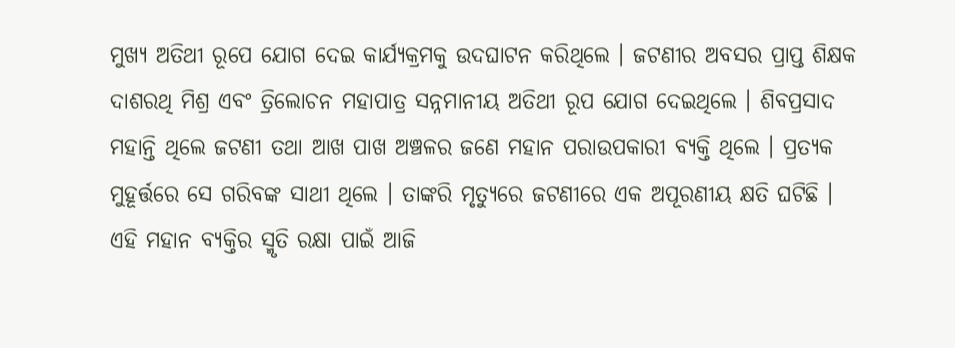ମୁଖ୍ୟ ଅତିଥୀ ରୂପେ ଯୋଗ ଦେଇ କାର୍ଯ୍ୟକ୍ରମକୁ ଉଦଘାଟନ କରିଥିଲେ । ଜଟଣୀର ଅବସର ପ୍ରାପ୍ତ ଶିକ୍ଷକ ଦାଶରଥି ମିଶ୍ର ଏବଂ ତ୍ରିଲୋଚନ ମହାପାତ୍ର ସନ୍ନମାନୀୟ ଅତିଥୀ ରୂପ ଯୋଗ ଦେଇଥିଲେ । ଶିବପ୍ରସାଦ ମହାନ୍ତି ଥିଲେ ଜଟଣୀ ତଥା ଆଖ ପାଖ ଅଞ୍ଚଳର ଜଣେ ମହାନ ପରାଉପକାରୀ ବ୍ୟକ୍ତି ଥିଲେ । ପ୍ରତ୍ୟକ ମୁହୂର୍ତ୍ତରେ ସେ ଗରିବଙ୍କ ସାଥୀ ଥିଲେ । ତାଙ୍କରି ମୃତ୍ୟୁରେ ଜଟଣୀରେ ଏକ ଅପୂରଣୀୟ କ୍ଷତି ଘଟିଛି । ଏହି ମହାନ ବ୍ୟକ୍ତିର ସ୍ମୃତି ରକ୍ଷା ପାଇଁ ଆଜି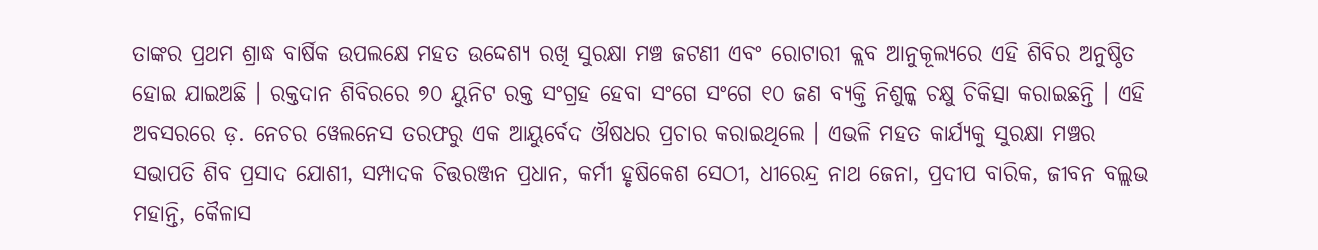ତାଙ୍କର ପ୍ରଥମ ଶ୍ରାଦ୍ଧ ବାର୍ଷିକ ଉପଲକ୍ଷେ ମହତ ଉଦ୍ଦେଶ୍ୟ ରଖି ସୁରକ୍ଷା ମଞ୍ଚ ଜଟଣୀ ଏବଂ ରୋଟାରୀ କ୍ଲବ ଆନୁକୂଲ୍ୟରେ ଏହି ଶିବିର ଅନୁଷ୍ଠିତ ହୋଇ ଯାଇଅଛି । ରକ୍ତଦାନ ଶିବିରରେ ୭୦ ୟୁନିଟ ରକ୍ତ ସଂଗ୍ରହ ହେବା ସଂଗେ ସଂଗେ ୧୦ ଜଣ ବ୍ୟକ୍ତି ନିଶୁଳ୍କ ଚକ୍ଷୁ ଚିକିତ୍ସା କରାଇଛନ୍ତି । ଏହି ଅବସରରେ ଡ଼. ନେଚର ୱେଲନେସ ତରଫରୁ ଏକ ଆୟୁର୍ବେଦ ଔଷଧର ପ୍ରଚାର କରାଇଥିଲେ । ଏଭଳି ମହତ କାର୍ଯ୍ୟକୁ ସୁରକ୍ଷା ମଞ୍ଚର ସଭାପତି ଶିବ ପ୍ରସାଦ ଯୋଶୀ, ସମ୍ପାଦକ ଚିତ୍ତରଞ୍ଜନ ପ୍ରଧାନ, କର୍ମୀ ହୃଷିକେଶ ସେଠୀ, ଧୀରେନ୍ଦ୍ର ନାଥ ଜେନା, ପ୍ରଦୀପ ବାରିକ, ଜୀବନ ବଲ୍ଲଭ ମହାନ୍ତି, କୈଳାସ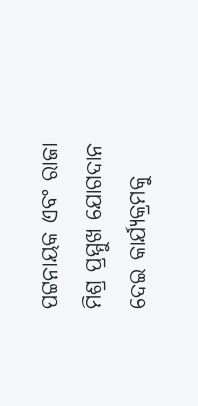ପଟ୍ଟନାୟକ ଏବଂ ରାଜା ମିଶ୍ର ପ୍ରମ୍ମୁଖ ଯୋଗଦାନ ଦେଇ କାର୍ଯ୍ୟକ୍ରମକୁ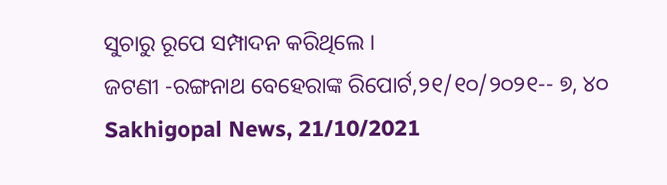ସୁଚାରୁ ରୂପେ ସମ୍ପାଦନ କରିଥିଲେ ।
ଜଟଣୀ -ରଙ୍ଗନାଥ ବେହେରାଙ୍କ ରିପୋର୍ଟ,୨୧/୧୦/୨୦୨୧-- ୭, ୪୦
Sakhigopal News, 21/10/2021